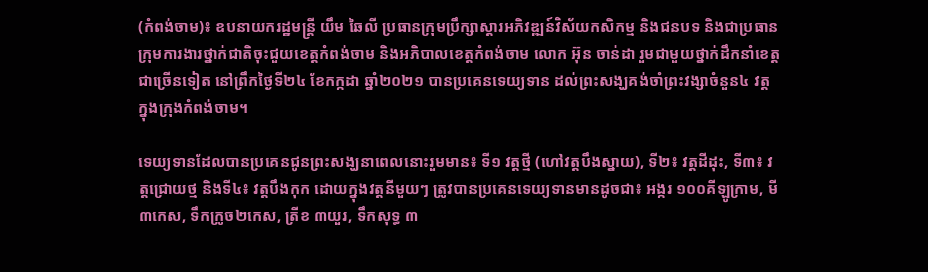(កំពង់ចាម)៖ ឧបនាយករដ្ឋមន្ត្រី យឹម ឆៃលី ប្រធានក្រុមប្រឹក្សាស្តារអភិវឌ្ឍន៍វិស័យកសិកម្ម និងជនបទ និងជាប្រធានក្រុមការងារថ្នាក់ជាតិចុះជួយខេត្តកំពង់ចាម និងអភិបាលខេត្តកំពង់ចាម លោក អ៊ុន ចាន់ដា រួមជាមួយថ្នាក់ដឹកនាំខេត្តជាច្រើនទៀត នៅព្រឹកថ្ងៃទី២៤ ខែកក្កដា ឆ្នាំ២០២១ បានប្រគេនទេយ្យទាន ដល់ព្រះសង្ឃគង់ចាំព្រះវង្សាចំនួន៤ វត្ត ក្នុងក្រុងកំពង់ចាម។

ទេយ្យទានដែលបានប្រគេនជូនព្រះសង្ឃនាពេលនោះរួមមាន៖ ទី១ វត្តថ្មី (ហៅវត្តបឹងស្នាយ), ទី២៖ វត្តដីដុះ, ទី៣៖ វត្តជ្រោយថ្ម និងទី៤៖ វត្តបឹងកុក ដោយក្នុងវត្តនីមួយៗ ត្រូវបានប្រគេនទេយ្យទានមានដូចជា៖ អង្ករ ១០០គីឡូក្រាម, មី៣កេស, ទឹកក្រូច២កេស, ត្រីខ ៣យួរ, ទឹកសុទ្ធ ៣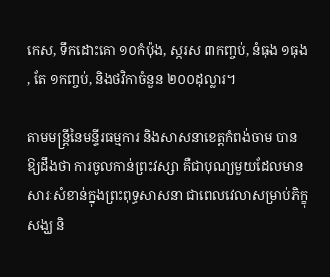កេស, ទឹកដោះគោ ១០កំប៉ុង, ស្ករស ៣កញ្ចប់, នំធុង ១ធុង , តែ ១កញ្ចប់, និងថវិកាចំនួន ២០០ដុល្លារ។

តាមមន្ត្រីនៃមន្ទីរធម្មការ និងសាសនាខេត្តកំពង់ចាម បានឱ្យដឹងថា ការចូលកាន់ព្រះវស្សា គឺជាបុណ្យមួយដែលមានសារៈសំខាន់ក្នុងព្រះពុទ្ធសាសនា ជាពេលវេលាសម្រាប់ភិក្ខុសង្ឃ និ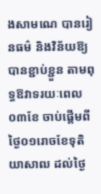ងសាមណេ បានរៀនធម៌ និងវិន័យឱ្យបានខ្ជាប់ខ្ជួន តាមពុទ្ធឱវាទរយៈពេល០៣ខែ ចាប់ផ្តើមពីថ្ងៃ០១រោចខែទុតិយាសាឍ ដល់ថ្ងៃ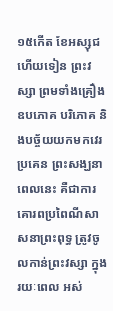១៥កើត ខែអស្សុជ ហើយទៀន ព្រះវស្សា ព្រមទាំងគ្រឿងឧបភោគ បរិភោគ និងបច្ច័យយកមកវេរប្រគេន ព្រះសង្ឃនាពេលនេះ គឺជាការគោរពប្រពៃណីសាសនាព្រះពុទ្ធ ត្រូវចូលកាន់ព្រះវស្សា ក្នុងរយៈពេល អស់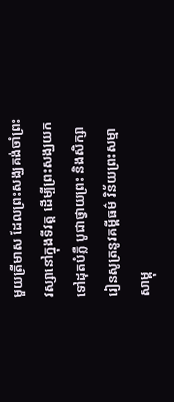មួយត្រីមាស ដែលព្រះសង្ឃគង់ចាំព្រះវស្សានៅក្នុងទីវត្ត ដើម្បីព្រះសង្ឃយកទៅដុតបំភ្លឺ បូជាថ្វាយព្រះ និងសិក្សារៀនសូត្រនូវគម្ពីធម៌ វិន័យព្រះសម្មាសាម្ពុ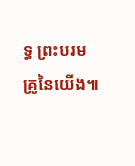ទ្ធ ព្រះបរមគ្រូនៃយើង៕